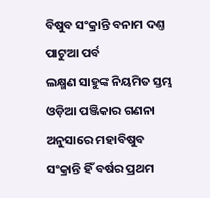ବିଷୁବ ସଂକ୍ରାନ୍ତି ବନାମ ଦଣ୍ତ ପାଟୁଆ ପର୍ବ
ଲକ୍ଷ୍ମଣ ସାହୁଙ୍କ ନିୟମିତ ସ୍ତମ୍ଭ
ଓଡ଼ିଆ ପଞ୍ଜିକାର ଗଣନା ଅନୁସାରେ ମହାବିଷୁବ ସଂକ୍ରାନ୍ତି ହିଁ ବର୍ଷର ପ୍ରଥମ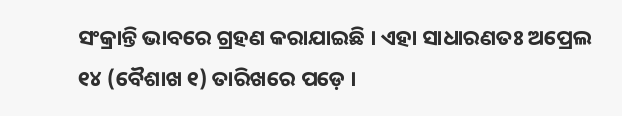ସଂକ୍ରାନ୍ତି ଭାବରେ ଗ୍ରହଣ କରାଯାଇଛି । ଏହା ସାଧାରଣତଃ ଅପ୍ରେଲ ୧୪ (ବୈଶାଖ ୧) ତାରିଖରେ ପଡ଼େ ।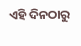ଏହି ଦିନଠାରୁ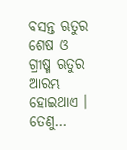ବସନ୍ତ ଋତୁର ଶେଷ ଓ ଗ୍ରୀଷ୍ମ ଋତୁର ଆରମ୍ଭ ହୋଇଥାଏ । ତେଣୁ…